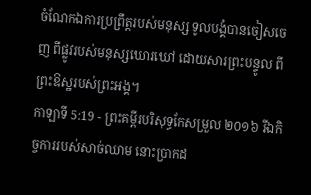ចំណែកឯការប្រព្រឹត្តរបស់មនុស្ស ទូលបង្គំបានចៀសចេញ ពីផ្លូវរបស់មនុស្សឃោរឃៅ ដោយសារព្រះបន្ទូល ពីព្រះឱស្ឋរបស់ព្រះអង្គ។
កាឡាទី 5:19 - ព្រះគម្ពីរបរិសុទ្ធកែសម្រួល ២០១៦ រីឯកិច្ចការរបស់សាច់ឈាម នោះប្រាកដ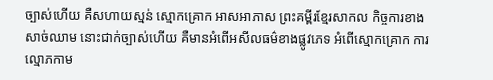ច្បាស់ហើយ គឺសហាយស្មន់ ស្មោកគ្រោក អាសអាភាស ព្រះគម្ពីរខ្មែរសាកល កិច្ចការខាងសាច់ឈាម នោះជាក់ច្បាស់ហើយ គឺមានអំពើអសីលធម៌ខាងផ្លូវភេទ អំពើស្មោកគ្រោក ការល្មោភកាម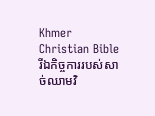Khmer Christian Bible រីឯកិច្ចការរបស់សាច់ឈាមវិ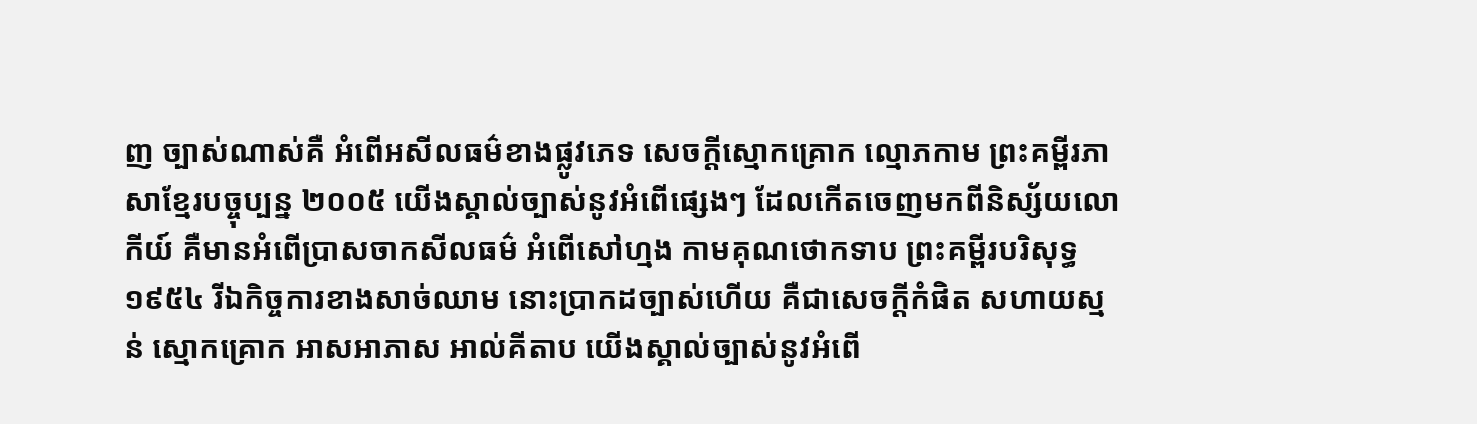ញ ច្បាស់ណាស់គឺ អំពើអសីលធម៌ខាងផ្លូវភេទ សេចក្តីស្មោកគ្រោក ល្មោភកាម ព្រះគម្ពីរភាសាខ្មែរបច្ចុប្បន្ន ២០០៥ យើងស្គាល់ច្បាស់នូវអំពើផ្សេងៗ ដែលកើតចេញមកពីនិស្ស័យលោកីយ៍ គឺមានអំពើប្រាសចាកសីលធម៌ អំពើសៅហ្មង កាមគុណថោកទាប ព្រះគម្ពីរបរិសុទ្ធ ១៩៥៤ រីឯកិច្ចការខាងសាច់ឈាម នោះប្រាកដច្បាស់ហើយ គឺជាសេចក្ដីកំផិត សហាយស្មន់ ស្មោកគ្រោក អាសអាភាស អាល់គីតាប យើងស្គាល់ច្បាស់នូវអំពើ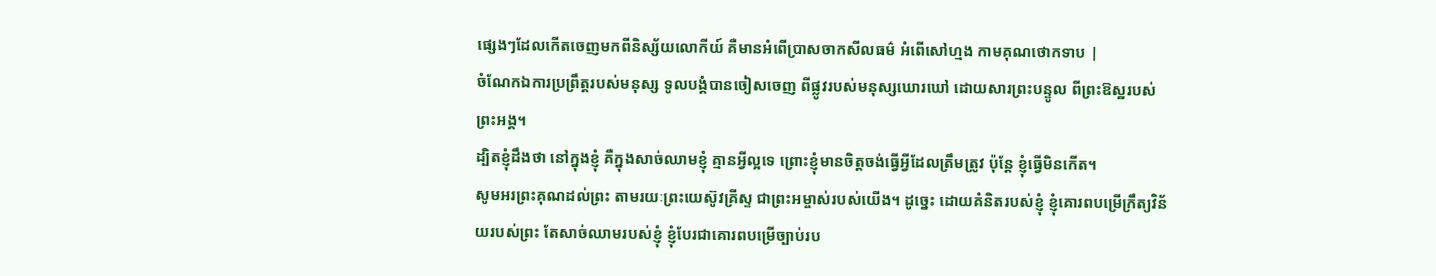ផ្សេងៗដែលកើតចេញមកពីនិស្ស័យលោកីយ៍ គឺមានអំពើប្រាសចាកសីលធម៌ អំពើសៅហ្មង កាមគុណថោកទាប |
ចំណែកឯការប្រព្រឹត្តរបស់មនុស្ស ទូលបង្គំបានចៀសចេញ ពីផ្លូវរបស់មនុស្សឃោរឃៅ ដោយសារព្រះបន្ទូល ពីព្រះឱស្ឋរបស់ព្រះអង្គ។
ដ្បិតខ្ញុំដឹងថា នៅក្នុងខ្ញុំ គឺក្នុងសាច់ឈាមខ្ញុំ គ្មានអ្វីល្អទេ ព្រោះខ្ញុំមានចិត្តចង់ធ្វើអ្វីដែលត្រឹមត្រូវ ប៉ុន្តែ ខ្ញុំធ្វើមិនកើត។
សូមអរព្រះគុណដល់ព្រះ តាមរយៈព្រះយេស៊ូវគ្រីស្ទ ជាព្រះអម្ចាស់របស់យើង។ ដូច្នេះ ដោយគំនិតរបស់ខ្ញុំ ខ្ញុំគោរពបម្រើក្រឹត្យវិន័យរបស់ព្រះ តែសាច់ឈាមរបស់ខ្ញុំ ខ្ញុំបែរជាគោរពបម្រើច្បាប់រប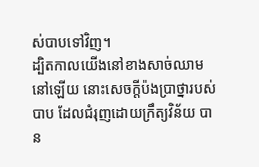ស់បាបទៅវិញ។
ដ្បិតកាលយើងនៅខាងសាច់ឈាមនៅឡើយ នោះសេចក្ដីប៉ងប្រាថ្នារបស់បាប ដែលជំរុញដោយក្រឹត្យវិន័យ បាន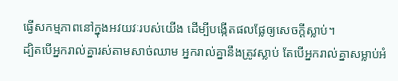ធ្វើសកម្មភាពនៅក្នុងអវយវៈរបស់យើង ដើម្បីបង្កើតផលផ្លែឲ្យសេចក្តីស្លាប់។
ដ្បិតបើអ្នករាល់គ្នារស់តាមសាច់ឈាម អ្នករាល់គ្នានឹងត្រូវស្លាប់ តែបើអ្នករាល់គ្នាសម្លាប់អំ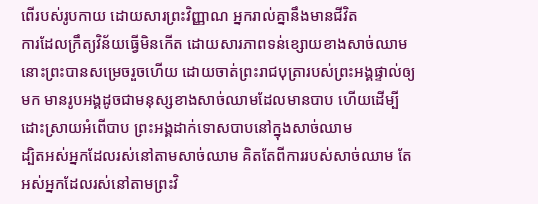ពើរបស់រូបកាយ ដោយសារព្រះវិញ្ញាណ អ្នករាល់គ្នានឹងមានជីវិត
ការដែលក្រឹត្យវិន័យធ្វើមិនកើត ដោយសារភាពទន់ខ្សោយខាងសាច់ឈាម នោះព្រះបានសម្រេចរួចហើយ ដោយចាត់ព្រះរាជបុត្រារបស់ព្រះអង្គផ្ទាល់ឲ្យមក មានរូបអង្គដូចជាមនុស្សខាងសាច់ឈាមដែលមានបាប ហើយដើម្បីដោះស្រាយអំពើបាប ព្រះអង្គដាក់ទោសបាបនៅក្នុងសាច់ឈាម
ដ្បិតអស់អ្នកដែលរស់នៅតាមសាច់ឈាម គិតតែពីការរបស់សាច់ឈាម តែអស់អ្នកដែលរស់នៅតាមព្រះវិ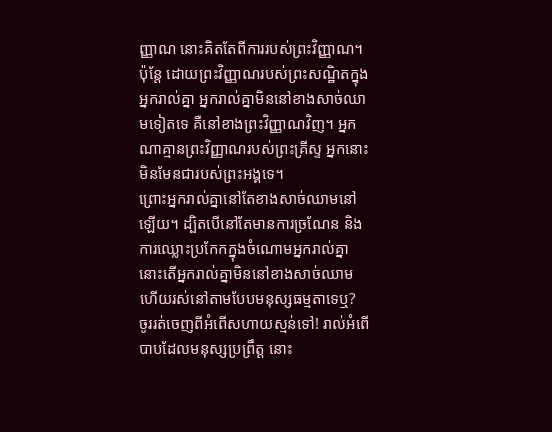ញ្ញាណ នោះគិតតែពីការរបស់ព្រះវិញ្ញាណ។
ប៉ុន្តែ ដោយព្រះវិញ្ញាណរបស់ព្រះសណ្ឋិតក្នុងអ្នករាល់គ្នា អ្នករាល់គ្នាមិននៅខាងសាច់ឈាមទៀតទេ គឺនៅខាងព្រះវិញ្ញាណវិញ។ អ្នកណាគ្មានព្រះវិញ្ញាណរបស់ព្រះគ្រីស្ទ អ្នកនោះមិនមែនជារបស់ព្រះអង្គទេ។
ព្រោះអ្នករាល់គ្នានៅតែខាងសាច់ឈាមនៅឡើយ។ ដ្បិតបើនៅតែមានការច្រណែន និងការឈ្លោះប្រកែកក្នុងចំណោមអ្នករាល់គ្នា នោះតើអ្នករាល់គ្នាមិននៅខាងសាច់ឈាម ហើយរស់នៅតាមបែបមនុស្សធម្មតាទេឬ?
ចូររត់ចេញពីអំពើសហាយស្មន់ទៅ! រាល់អំពើបាបដែលមនុស្សប្រព្រឹត្ត នោះ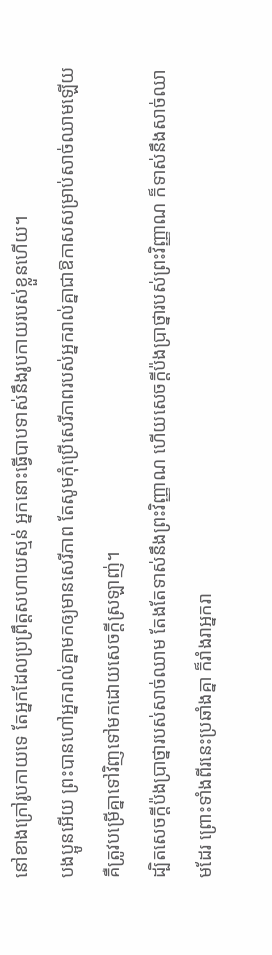នៅខាងក្រៅរូបកាយទេ តែអ្នកដែលប្រព្រឹត្តសហាយស្មន់ អ្នកនោះធ្វើបាបទាស់នឹងរូបកាយរបស់ខ្លួនហើយ។
បងប្អូនអើយ ព្រះបានហៅអ្នករាល់គ្នាមកឲ្យមានសេរីភាព តែសូមកុំប្រើសេរីភាពរបស់អ្នករាល់គ្នាជាឱកាសសម្រាប់សាច់ឈាមឡើយ គឺត្រូវបម្រើគ្នាទៅវិញទៅមកដោយសេចក្ដីស្រឡាញ់។
ដ្បិតសេចក្ដីប៉ងប្រាថ្នារបស់សាច់ឈាម តែងតែទាស់នឹងព្រះវិញ្ញាណ ហើយសេចក្ដីប៉ងប្រាថ្នារបស់ព្រះវិញ្ញាណ ក៏ទាស់នឹងសាច់ឈាមដែរ ព្រោះទាំងពីរនេះប្រឆាំងគ្នា ក៏រាំងរាអ្នករា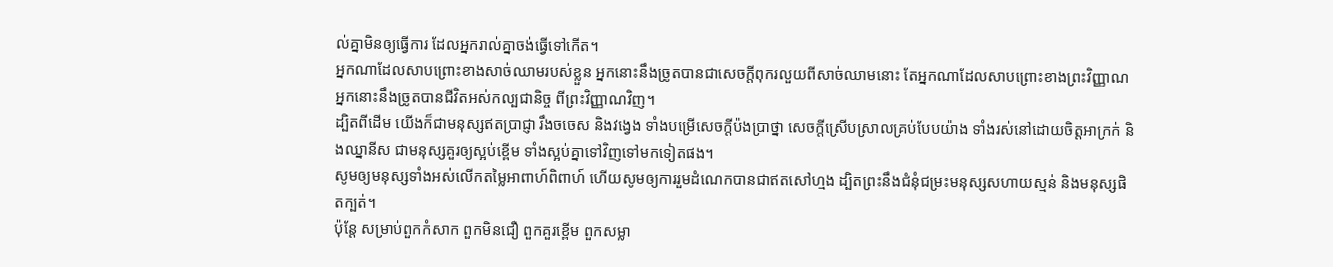ល់គ្នាមិនឲ្យធ្វើការ ដែលអ្នករាល់គ្នាចង់ធ្វើទៅកើត។
អ្នកណាដែលសាបព្រោះខាងសាច់ឈាមរបស់ខ្លួន អ្នកនោះនឹងច្រូតបានជាសេចក្ដីពុករលួយពីសាច់ឈាមនោះ តែអ្នកណាដែលសាបព្រោះខាងព្រះវិញ្ញាណ អ្នកនោះនឹងច្រូតបានជីវិតអស់កល្បជានិច្ច ពីព្រះវិញ្ញាណវិញ។
ដ្បិតពីដើម យើងក៏ជាមនុស្សឥតប្រាជ្ញា រឹងចចេស និងវង្វេង ទាំងបម្រើសេចក្ដីប៉ងប្រាថ្នា សេចក្ដីស្រើបស្រាលគ្រប់បែបយ៉ាង ទាំងរស់នៅដោយចិត្តអាក្រក់ និងឈ្នានីស ជាមនុស្សគួរឲ្យស្អប់ខ្ពើម ទាំងស្អប់គ្នាទៅវិញទៅមកទៀតផង។
សូមឲ្យមនុស្សទាំងអស់លើកតម្លៃអាពាហ៍ពិពាហ៍ ហើយសូមឲ្យការរួមដំណេកបានជាឥតសៅហ្មង ដ្បិតព្រះនឹងជំនុំជម្រះមនុស្សសហាយស្មន់ និងមនុស្សផិតក្បត់។
ប៉ុន្តែ សម្រាប់ពួកកំសាក ពួកមិនជឿ ពួកគួរខ្ពើម ពួកសម្លា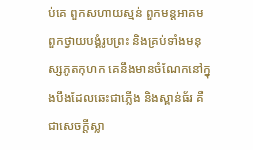ប់គេ ពួកសហាយស្មន់ ពួកមន្តអាគម ពួកថ្វាយបង្គំរូបព្រះ និងគ្រប់ទាំងមនុស្សភូតកុហក គេនឹងមានចំណែកនៅក្នុងបឹងដែលឆេះជាភ្លើង និងស្ពាន់ធ័រ គឺជាសេចក្ដីស្លា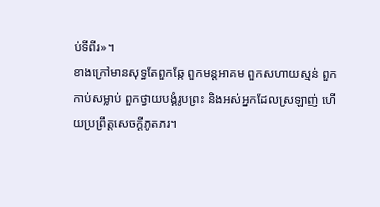ប់ទីពីរ»។
ខាងក្រៅមានសុទ្ធតែពួកឆ្កែ ពួកមន្តអាគម ពួកសហាយស្មន់ ពួកកាប់សម្លាប់ ពួកថ្វាយបង្គំរូបព្រះ និងអស់អ្នកដែលស្រឡាញ់ ហើយប្រព្រឹត្តសេចក្ដីភូតភរ។